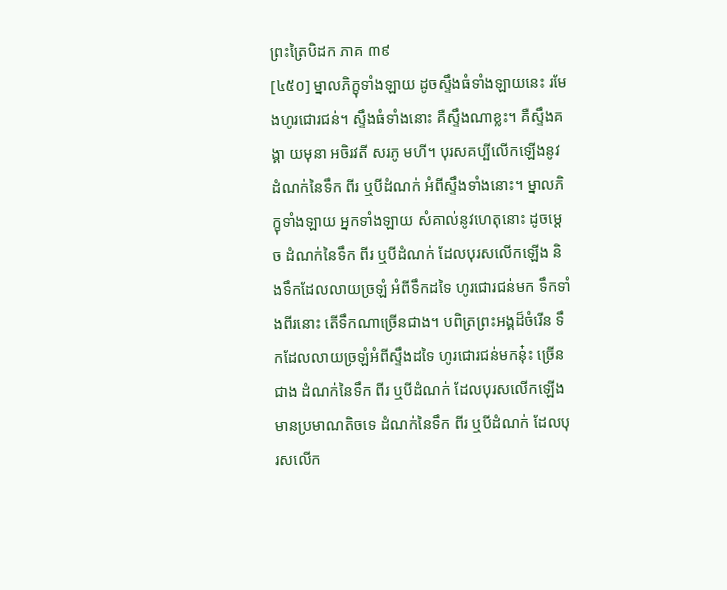ព្រះត្រៃបិដក ភាគ ៣៩
[៤៥០] ម្នាលភិក្ខុទាំងឡាយ ដូចស្ទឹងធំទាំងឡាយនេះ រមែងហូរជោរជន់។ ស្ទឹងធំទាំងនោះ គឺស្ទឹងណាខ្លះ។ គឺស្ទឹងគង្គា យមុនា អចិរវតី សរភូ មហី។ បុរសគប្បីលើកឡើងនូវដំណក់នៃទឹក ពីរ ឬបីដំណក់ អំពីស្ទឹងទាំងនោះ។ ម្នាលភិក្ខុទាំងឡាយ អ្នកទាំងឡាយ សំគាល់នូវហេតុនោះ ដូចម្ដេច ដំណក់នៃទឹក ពីរ ឬបីដំណក់ ដែលបុរសលើកឡើង និងទឹកដែលលាយច្រឡំ អំពីទឹកដទៃ ហូរជោរជន់មក ទឹកទាំងពីរនោះ តើទឹកណាច្រើនជាង។ បពិត្រព្រះអង្គដ៏ចំរើន ទឹកដែលលាយច្រឡំអំពីស្ទឹងដទៃ ហូរជោរជន់មកនុ៎ះ ច្រើនជាង ដំណក់នៃទឹក ពីរ ឬបីដំណក់ ដែលបុរសលើកឡើង មានប្រមាណតិចទេ ដំណក់នៃទឹក ពីរ ឬបីដំណក់ ដែលបុរសលើក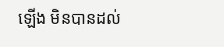ឡើង មិនបានដល់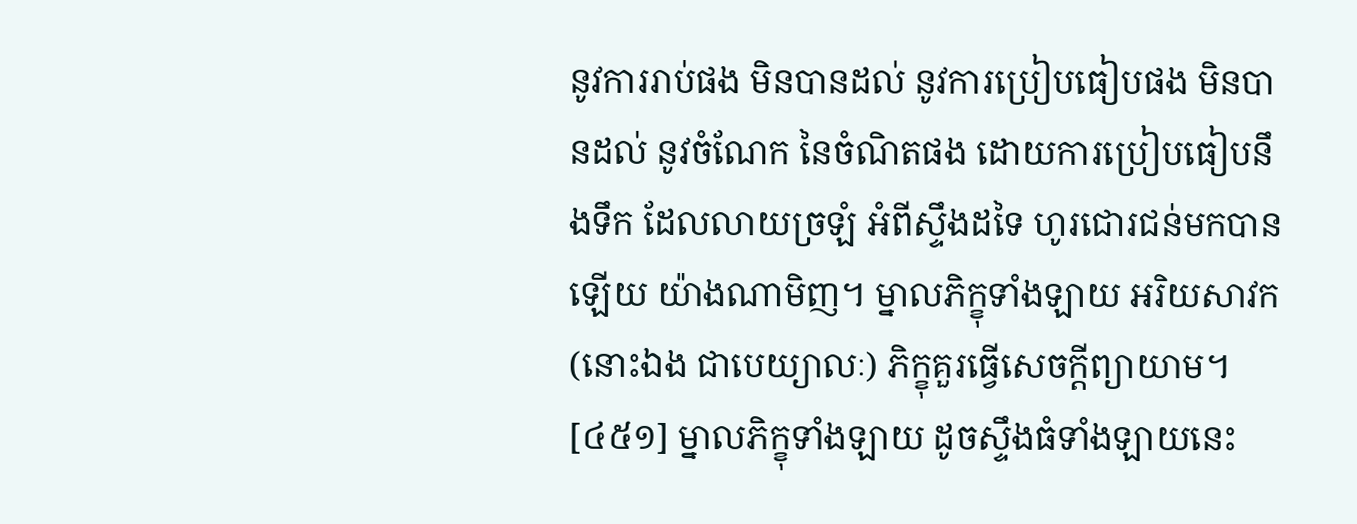នូវការរាប់ផង មិនបានដល់ នូវការប្រៀបធៀបផង មិនបានដល់ នូវចំណែក នៃចំណិតផង ដោយការប្រៀបធៀបនឹងទឹក ដែលលាយច្រឡំ អំពីស្ទឹងដទៃ ហូរជោរជន់មកបានឡើយ យ៉ាងណាមិញ។ ម្នាលភិក្ខុទាំងឡាយ អរិយសាវក (នោះឯង ជាបេយ្យាលៈ) ភិក្ខុគួរធ្វើសេចក្ដីព្យាយាម។
[៤៥១] ម្នាលភិក្ខុទាំងឡាយ ដូចស្ទឹងធំទាំងឡាយនេះ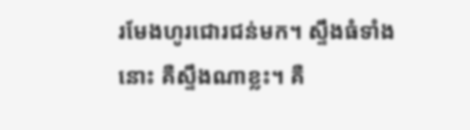រមែងហូរជោរជន់មក។ ស្ទឹងធំទាំងនោះ គឺស្ទឹងណាខ្លះ។ គឺ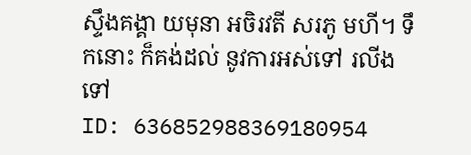ស្ទឹងគង្គា យមុនា អចិរវតី សរភូ មហី។ ទឹកនោះ ក៏គង់ដល់ នូវការអស់ទៅ រលីងទៅ
ID: 636852988369180954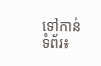ទៅកាន់ទំព័រ៖